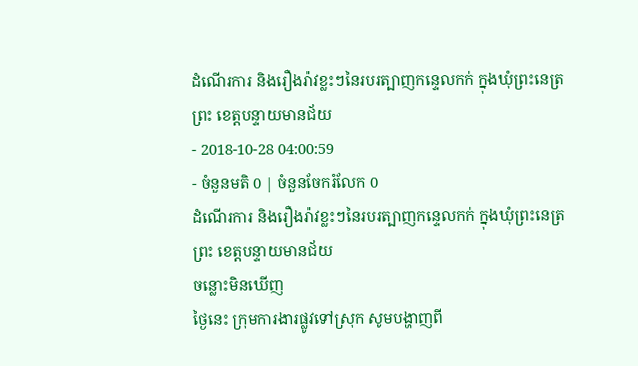ដំណើរការ និងរឿងរ៉ាវខ្លះៗនៃរបរត្បាញកន្ទេលកក់ ក្នុងឃុំព្រះនេត្រព្រះ ខេត្តបន្ទាយមានជ័យ
- 2018-10-28 04:00:59
- ចំនួនមតិ 0 | ចំនួនចែករំលែក 0
ដំណើរការ និងរឿងរ៉ាវខ្លះៗនៃរបរត្បាញកន្ទេលកក់ ក្នុងឃុំព្រះនេត្រព្រះ ខេត្តបន្ទាយមានជ័យ
ចន្លោះមិនឃើញ
ថ្ងៃនេះ ក្រុមការងារផ្លូវទៅស្រុក សូមបង្ហាញពី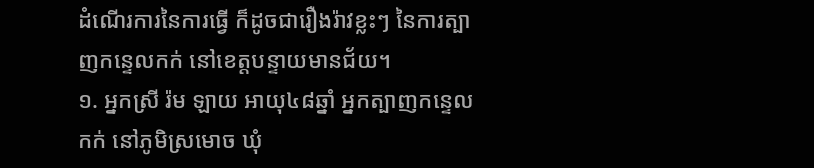ដំណើរការនៃការធ្វើ ក៏ដូចជារឿងរ៉ាវខ្លះៗ នៃការត្បាញកន្ទេលកក់ នៅខេត្តបន្ទាយមានជ័យ។
១. អ្នកស្រី រ៉ម ឡាយ អាយុ៤៨ឆ្នាំ អ្នកត្បាញកន្ទេលកក់ នៅភូមិស្រមោច ឃុំ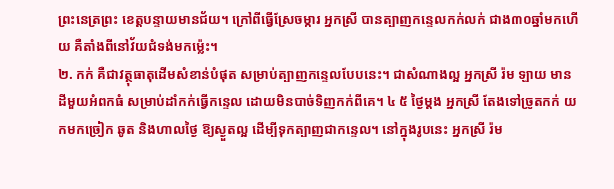ព្រះនេត្រព្រះ ខេត្តបន្ទាយមានជ័យ។ ក្រៅពីធ្វើស្រែចម្ការ អ្នកស្រី បានត្បាញកន្ទេលកក់លក់ ជាង៣០ឆ្នាំមកហើយ គឺតាំងពីនៅវ័យជំទង់មកម្ល៉េះ។
២. កក់ គឺជាវត្ថុធាតុដើមសំខាន់បំផុត សម្រាប់ត្បាញកន្ទេលបែបនេះ។ ជាសំណាងល្អ អ្នកស្រី រ៉ម ឡាយ មានដីមួយអំពកធំ សម្រាប់ដាំកក់ធ្វើកន្ទេល ដោយមិនបាច់ទិញកក់ពីគេ។ ៤ ៥ ថ្ងៃម្ដង អ្នកស្រី តែងទៅច្រូតកក់ យកមកច្រៀក ឆូត និងហាលថ្ងៃ ឱ្យស្ងួតល្អ ដើម្បីទុកត្បាញជាកន្ទេល។ នៅក្នុងរូបនេះ អ្នកស្រី រ៉ម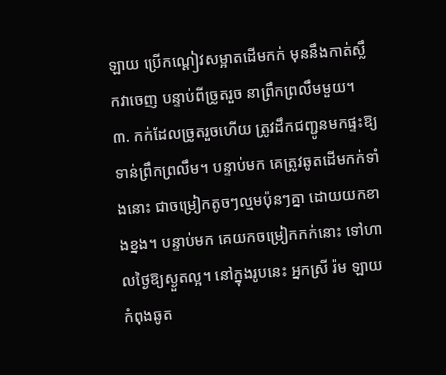ឡាយ ប្រើកណ្ដៀវសម្អាតដើមកក់ មុននឹងកាត់ស្លឹកវាចេញ បន្ទាប់ពីច្រូតរួច នាព្រឹកព្រលឹមមួយ។
៣. កក់ដែលច្រូតរួចហើយ ត្រូវដឹកជញ្ជូនមកផ្ទះឱ្យទាន់ព្រឹកព្រលឹម។ បន្ទាប់មក គេត្រូវឆូតដើមកក់ទាំងនោះ ជាចម្រៀកតូចៗល្មមប៉ុនៗគ្នា ដោយយកខាងខ្នង។ បន្ទាប់មក គេយកចម្រៀកកក់នោះ ទៅហាលថ្ងៃឱ្យស្ងួតល្អ។ នៅក្នុងរូបនេះ អ្នកស្រី រ៉ម ឡាយ កំពុងឆូត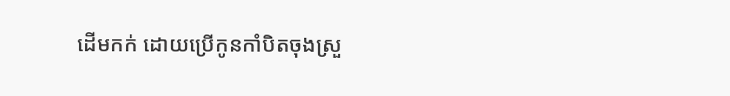ដើមកក់ ដោយប្រើកូនកាំបិតចុងស្រួ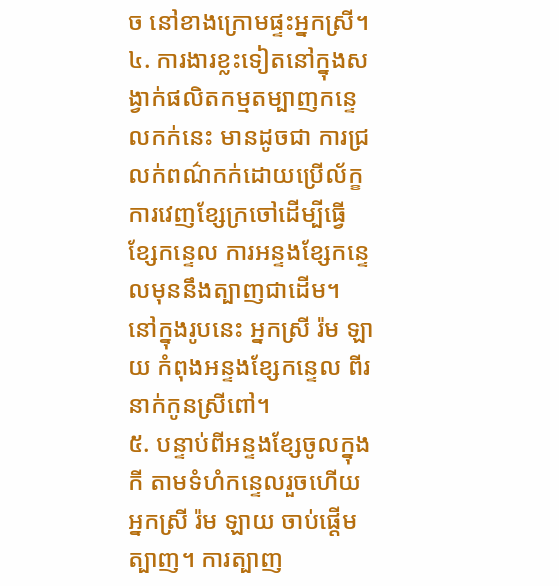ច នៅខាងក្រោមផ្ទះអ្នកស្រី។
៤. ការងារខ្លះទៀតនៅក្នុងសង្វាក់ផលិតកម្មតម្បាញកន្ទេលកក់នេះ មានដូចជា ការជ្រលក់ពណ៌កក់ដោយប្រើល័ក្ខ ការវេញខ្សែក្រចៅដើម្បីធ្វើខ្សែកន្ទេល ការអន្ទងខ្សែកន្ទេលមុននឹងត្បាញជាដើម។ នៅក្នុងរូបនេះ អ្នកស្រី រ៉ម ឡាយ កំពុងអន្ទងខ្សែកន្ទេល ពីរនាក់កូនស្រីពៅ។
៥. បន្ទាប់ពីអន្ទងខ្សែចូលក្នុងកី តាមទំហំកន្ទេលរួចហើយ អ្នកស្រី រ៉ម ឡាយ ចាប់ផ្ដើមត្បាញ។ ការត្បាញ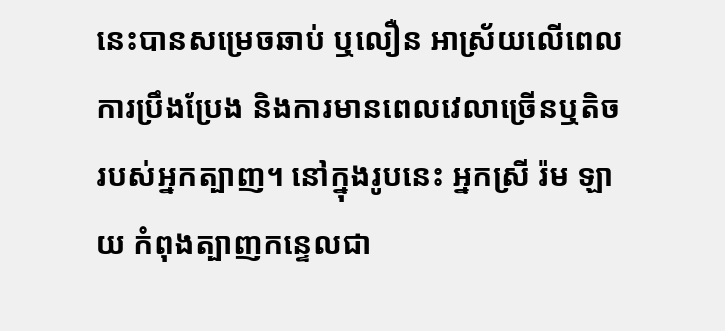នេះបានសម្រេចឆាប់ ឬលឿន អាស្រ័យលើពេលការប្រឹងប្រែង និងការមានពេលវេលាច្រើនឬតិចរបស់អ្នកត្បាញ។ នៅក្នុងរូបនេះ អ្នកស្រី រ៉ម ឡាយ កំពុងត្បាញកន្ទេលជា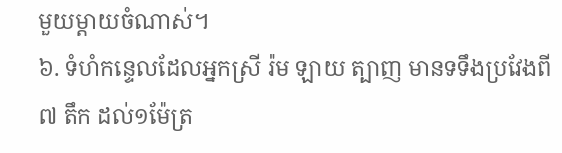មួយម្ដាយចំណាស់។
៦. ទំហំកន្ទេលដែលអ្នកស្រី រ៉ម ឡាយ ត្បាញ មានទទឹងប្រវែងពី៧ តឹក ដល់១ម៉ែត្រ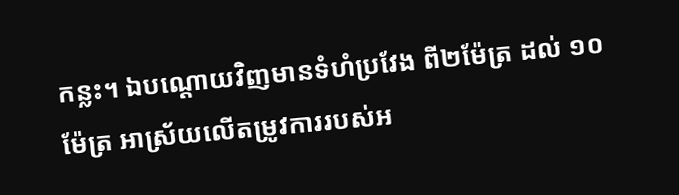កន្លះ។ ឯបណ្ដោយវិញមានទំហំប្រវែង ពី២ម៉ែត្រ ដល់ ១០ម៉ែត្រ អាស្រ័យលើតម្រូវការរបស់អ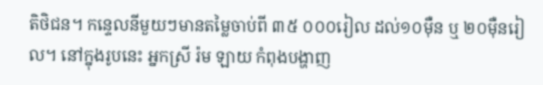តិថិជន។ កន្ទេលនីមួយៗមានតម្លៃចាប់ពី ៣៥ ០០០រៀល ដល់១០ម៉ឺន ឬ ២០ម៉ឺនរៀល។ នៅក្នុងរូបនេះ អ្នកស្រី រ៉ម ឡាយ កំពុងបង្ហាញ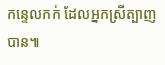កន្ទេលកក់ ដែលអ្នកស្រីត្បាញបាន៕